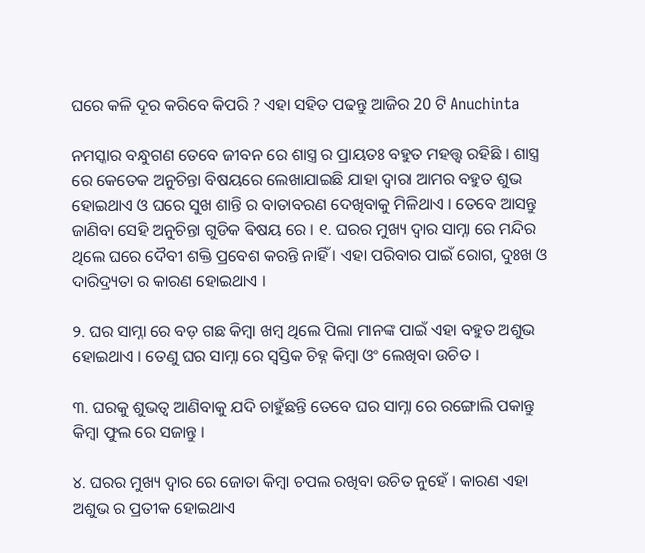ଘରେ କଳି ଦୂର କରିବେ କିପରି ? ଏହା ସହିତ ପଢନ୍ତୁ ଆଜିର 20 ଟି Anuchinta

ନମସ୍କାର ବନ୍ଧୁଗଣ ତେବେ ଜୀବନ ରେ ଶାସ୍ତ୍ର ର ପ୍ରାୟତଃ ବହୁତ ମହତ୍ତ୍ୱ ରହିଛି । ଶାସ୍ତ୍ର ରେ କେତେକ ଅନୁଚିନ୍ତା ବିଷୟରେ ଲେଖାଯାଇଛି ଯାହା ଦ୍ୱାରା ଆମର ବହୁତ ଶୁଭ ହୋଇଥାଏ ଓ ଘରେ ସୁଖ ଶାନ୍ତି ର ବାତାବରଣ ଦେଖିବାକୁ ମିଳିଥାଏ । ତେବେ ଆସନ୍ତୁ ଜାଣିବା ସେହି ଅନୁଚିନ୍ତା ଗୁଡିକ ଵିଷୟ ରେ । ୧. ଘରର ମୁଖ୍ୟ ଦ୍ୱାର ସାମ୍ନା ରେ ମନ୍ଦିର ଥିଲେ ଘରେ ଦୈବୀ ଶକ୍ତି ପ୍ରବେଶ କରନ୍ତି ନାହିଁ । ଏହା ପରିବାର ପାଇଁ ରୋଗ, ଦୁଃଖ ଓ ଦାରିଦ୍ର୍ୟତା ର କାରଣ ହୋଇଥାଏ ।

୨. ଘର ସାମ୍ନା ରେ ବଡ଼ ଗଛ କିମ୍ବା ଖମ୍ବ ଥିଲେ ପିଲା ମାନଙ୍କ ପାଇଁ ଏହା ବହୁତ ଅଶୁଭ ହୋଇଥାଏ । ତେଣୁ ଘର ସାମ୍ନା ରେ ସ୍ୱସ୍ତିକ ଚିହ୍ନ କିମ୍ବା ଓଂ ଲେଖିବା ଉଚିତ ।

୩. ଘରକୁ ଶୁଭତ୍ୱ ଆଣିବାକୁ ଯଦି ଚାହୁଁଛନ୍ତି ତେବେ ଘର ସାମ୍ନା ରେ ରଙ୍ଗୋଲି ପକାନ୍ତୁ କିମ୍ବା ଫୁଲ ରେ ସଜାନ୍ତୁ ।

୪. ଘରର ମୁଖ୍ୟ ଦ୍ୱାର ରେ ଜୋତା କିମ୍ବା ଚପଲ ରଖିବା ଉଚିତ ନୁହେଁ । କାରଣ ଏହା ଅଶୁଭ ର ପ୍ରତୀକ ହୋଇଥାଏ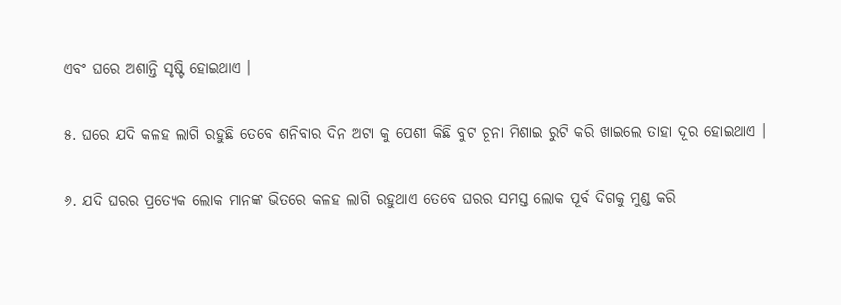ଏବଂ ଘରେ ଅଶାନ୍ତି ସୃଷ୍ଟି ହୋଇଥାଏ ।

୫. ଘରେ ଯଦି କଳହ ଲାଗି ରହୁଛି ତେବେ ଶନିବାର ଦିନ ଅଟା କୁ ପେଶୀ କିଛି ବୁଟ ଚୂନା ମିଶାଇ ରୁଟି କରି ଖାଇଲେ ତାହା ଦୂର ହୋଇଥାଏ ।

୬. ଯଦି ଘରର ପ୍ରତ୍ୟେକ ଲୋକ ମାନଙ୍କ ଭିତରେ କଳହ ଲାଗି ରହୁଥାଏ ତେବେ ଘରର ସମସ୍ତ ଲୋକ ପୂର୍ବ ଦିଗକୁ ମୁଣ୍ଡ କରି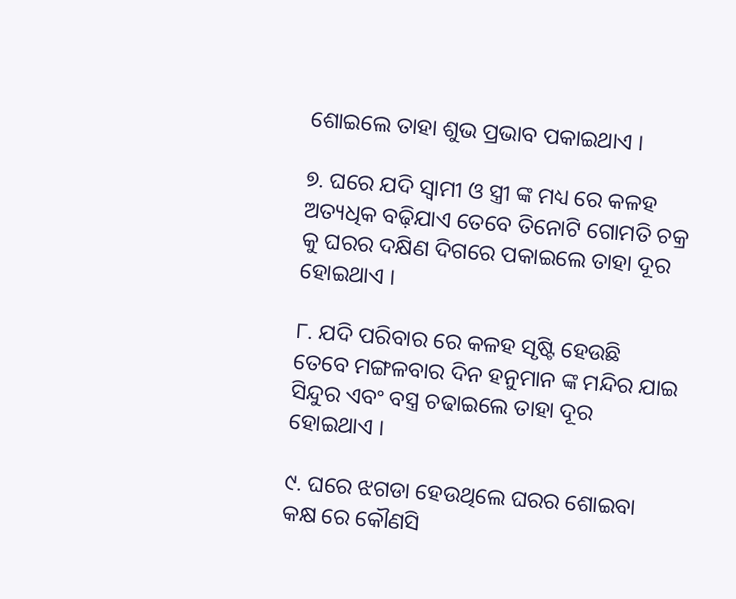ଶୋଇଲେ ତାହା ଶୁଭ ପ୍ରଭାବ ପକାଇଥାଏ ।

୭. ଘରେ ଯଦି ସ୍ୱାମୀ ଓ ସ୍ତ୍ରୀ ଙ୍କ ମଧ୍ୟ ରେ କଳହ ଅତ୍ୟଧିକ ବଢ଼ିଯାଏ ତେବେ ତିନୋଟି ଗୋମତି ଚକ୍ର କୁ ଘରର ଦକ୍ଷିଣ ଦିଗରେ ପକାଇଲେ ତାହା ଦୂର ହୋଇଥାଏ ।

୮. ଯଦି ପରିବାର ରେ କଳହ ସୃଷ୍ଟି ହେଉଛି ତେବେ ମଙ୍ଗଳବାର ଦିନ ହନୁମାନ ଙ୍କ ମନ୍ଦିର ଯାଇ ସିନ୍ଦୁର ଏବଂ ବସ୍ତ୍ର ଚଢାଇଲେ ତାହା ଦୂର ହୋଇଥାଏ ।

୯. ଘରେ ଝଗଡା ହେଉଥିଲେ ଘରର ଶୋଇବା କକ୍ଷ ରେ କୌଣସି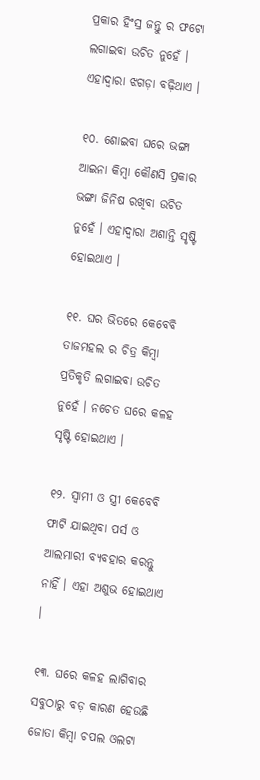ପ୍ରକାର ହିଂସ୍ର ଜନ୍ତୁ ର ଫଟୋ ଲଗାଇବା ଉଚିତ ନୁହେଁ । ଏହାଦ୍ବାରା ଝଗଡ଼ା ବଢ଼ିଥାଏ ।

୧୦. ଶୋଇବା ଘରେ ଭଙ୍ଗା ଆଇନା କିମ୍ବା କୌଣସି ପ୍ରକାର ଭଙ୍ଗା ଜିନିଷ ରଖିବା ଉଚିତ ନୁହେଁ । ଏହାଦ୍ବାରା ଅଶାନ୍ତି ସୃଷ୍ଟି ହୋଇଥାଏ ।

୧୧. ଘର ଭିତରେ କେବେବି ତାଜମହଲ ର ଚିତ୍ର କିମ୍ବା ପ୍ରତିକୃତି ଲଗାଇବା ଉଚିତ ନୁହେଁ । ନଚେତ ଘରେ କଳହ ସୃଷ୍ଟି ହୋଇଥାଏ ।

୧୨. ସ୍ୱାମୀ ଓ ସ୍ତ୍ରୀ କେବେବି ଫାଟି ଯାଇଥିବା ପର୍ସ ଓ ଆଲମାରୀ ବ୍ୟବହାର କରନ୍ତୁ ନାହିଁ । ଏହା ଅଶୁଭ ହୋଇଥାଏ ।

୧୩. ଘରେ କଳହ ଲାଗିବାର ସବୁଠାରୁ ବଡ଼ କାରଣ ହେଉଛି ଜୋତା କିମ୍ବା ଚପଲ ଓଲଟା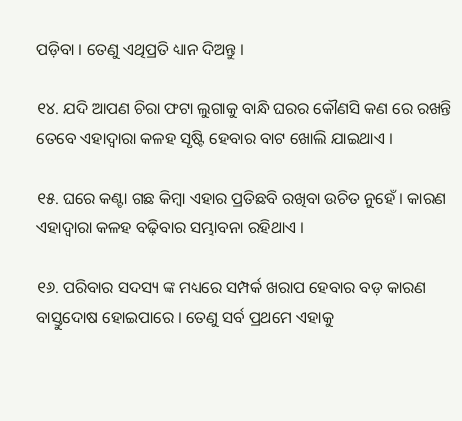ପଡ଼ିବା । ତେଣୁ ଏଥିପ୍ରତି ଧ୍ୟାନ ଦିଅନ୍ତୁ ।

୧୪. ଯଦି ଆପଣ ଚିରା ଫଟା ଲୁଗାକୁ ବାନ୍ଧି ଘରର କୌଣସି କଣ ରେ ରଖନ୍ତି ତେବେ ଏହାଦ୍ବାରା କଳହ ସୃଷ୍ଟି ହେବାର ବାଟ ଖୋଲି ଯାଇଥାଏ ।

୧୫. ଘରେ କଣ୍ଟା ଗଛ କିମ୍ବା ଏହାର ପ୍ରତିଛବି ରଖିବା ଉଚିତ ନୁହେଁ । କାରଣ ଏହାଦ୍ବାରା କଳହ ବଢ଼ିବାର ସମ୍ଭାବନା ରହିଥାଏ ।

୧୬. ପରିବାର ସଦସ୍ୟ ଙ୍କ ମଧ୍ୟରେ ସମ୍ପର୍କ ଖରାପ ହେବାର ବଡ଼ କାରଣ ବାସ୍ତୁଦୋଷ ହୋଇପାରେ । ତେଣୁ ସର୍ବ ପ୍ରଥମେ ଏହାକୁ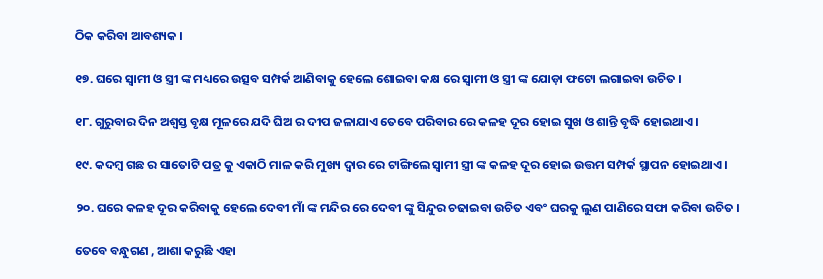ଠିକ କରିବା ଆବଶ୍ୟକ ।

୧୭. ଘରେ ସ୍ୱାମୀ ଓ ସ୍ତ୍ରୀ ଙ୍କ ମଧ୍ୟରେ ଉତ୍ସବ ସମ୍ପର୍କ ଆଣିବାକୁ ହେଲେ ଶୋଇବା କକ୍ଷ ରେ ସ୍ୱାମୀ ଓ ସ୍ତ୍ରୀ ଙ୍କ ଯୋଡ଼ା ଫଟୋ ଲଗାଇବା ଉଚିତ ।

୧୮. ଗୁରୁବାର ଦିନ ଅଶ୍ଵସ୍ତ ବୃକ୍ଷ ମୂଳରେ ଯଦି ଘିଅ ର ଦୀପ ଜଳାଯାଏ ତେବେ ପରିବାର ରେ କଳହ ଦୂର ହୋଇ ସୁଖ ଓ ଶାନ୍ତି ବୃଦ୍ଧି ହୋଇଥାଏ ।

୧୯. କଦମ୍ବ ଗଛ ର ସାତୋଟି ପତ୍ର କୁ ଏକାଠି ମାଳ କରି ମୁଖ୍ୟ ଦ୍ୱାର ରେ ଟାଙ୍ଗିଲେ ସ୍ୱାମୀ ସ୍ତ୍ରୀ ଙ୍କ କଳହ ଦୂର ହୋଇ ଉତ୍ତମ ସମ୍ପର୍କ ସ୍ଥାପନ ହୋଇଥାଏ ।

୨୦. ଘରେ କଳହ ଦୂର କରିବାକୁ ହେଲେ ଦେବୀ ମାଁ ଙ୍କ ମନ୍ଦିର ରେ ଦେବୀ ଙ୍କୁ ସିନ୍ଦୁର ଚଢାଇବା ଉଚିତ ଏବଂ ଘରକୁ ଲୁଣ ପାଣିରେ ସଫା କରିବା ଉଚିତ ।

ତେବେ ବନ୍ଧୁଗଣ , ଆଶା କରୁଛି ଏହା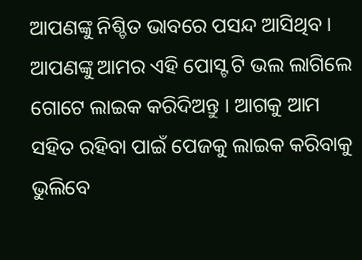ଆପଣଙ୍କୁ ନିଶ୍ଚିତ ଭାବରେ ପସନ୍ଦ ଆସିଥିବ । ଆପଣଙ୍କୁ ଆମର ଏହି ପୋସ୍ଟ ଟି ଭଲ ଲାଗିଲେ ଗୋଟେ ଲାଇକ କରିଦିଅନ୍ତୁ । ଆଗକୁ ଆମ ସହିତ ରହିବା ପାଇଁ ପେଜକୁ ଲାଇକ କରିବାକୁ ଭୁଲିବେ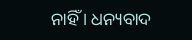ନାହିଁ । ଧନ୍ୟବାଦ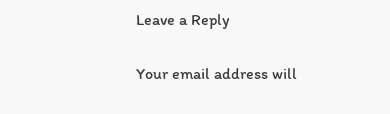Leave a Reply

Your email address will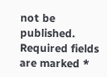not be published. Required fields are marked *